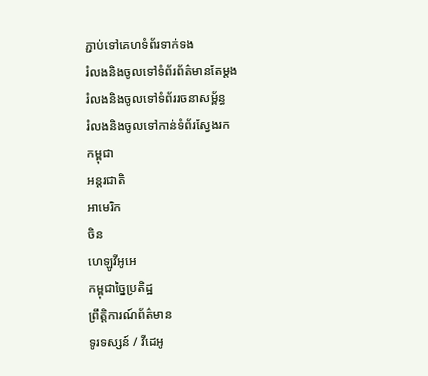ភ្ជាប់ទៅគេហទំព័រទាក់ទង
រំលងនិងចូលទៅទំព័រព័ត៌មានតែម្តង
រំលងនិងចូលទៅទំព័ររចនាសម្ព័ន្ធ
រំលងនិងចូលទៅកាន់ទំព័រស្វែងរក
កម្ពុជា
អន្តរជាតិ
អាមេរិក
ចិន
ហេឡូវីអូអេ
កម្ពុជាច្នៃប្រតិដ្ឋ
ព្រឹត្តិការណ៍ព័ត៌មាន
ទូរទស្សន៍ / វីដេអូ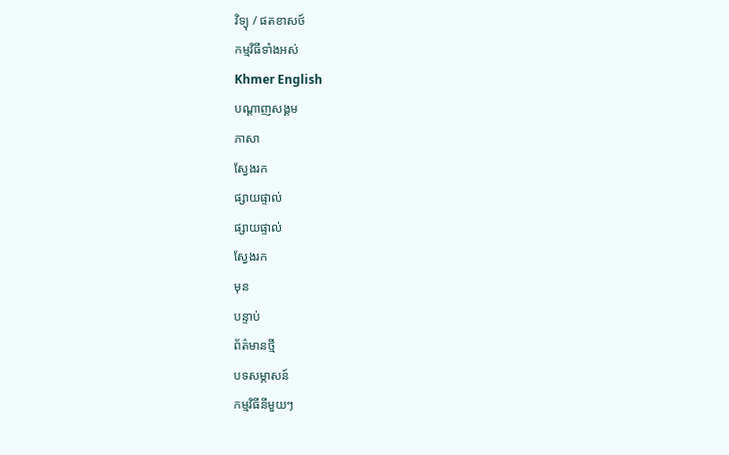វិទ្យុ / ផតខាសថ៍
កម្មវិធីទាំងអស់
Khmer English
បណ្តាញសង្គម
ភាសា
ស្វែងរក
ផ្សាយផ្ទាល់
ផ្សាយផ្ទាល់
ស្វែងរក
មុន
បន្ទាប់
ព័ត៌មានថ្មី
បទសម្ភាសន៍
កម្មវិធីនីមួយៗ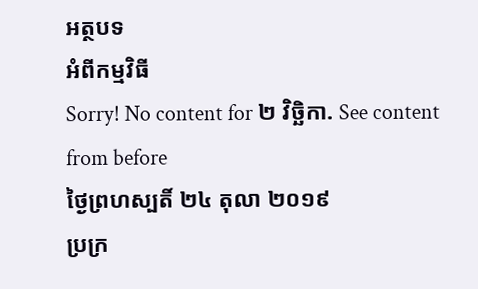អត្ថបទ
អំពីកម្មវិធី
Sorry! No content for ២ វិច្ឆិកា. See content from before
ថ្ងៃព្រហស្បតិ៍ ២៤ តុលា ២០១៩
ប្រក្រ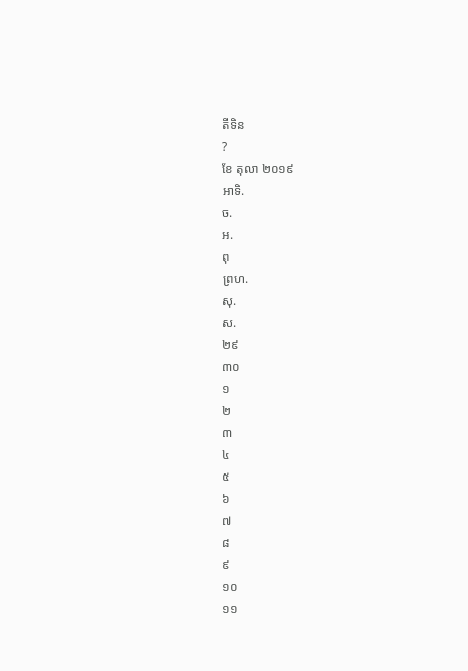តីទិន
?
ខែ តុលា ២០១៩
អាទិ.
ច.
អ.
ពុ
ព្រហ.
សុ.
ស.
២៩
៣០
១
២
៣
៤
៥
៦
៧
៨
៩
១០
១១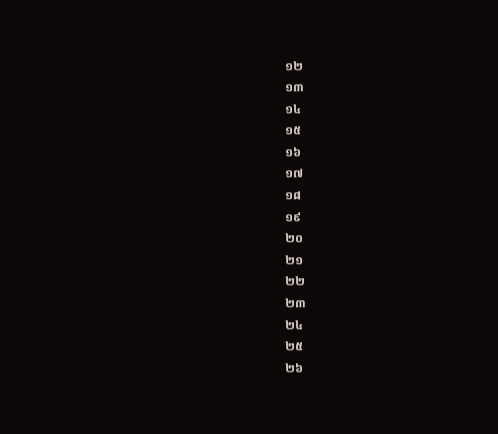១២
១៣
១៤
១៥
១៦
១៧
១៨
១៩
២០
២១
២២
២៣
២៤
២៥
២៦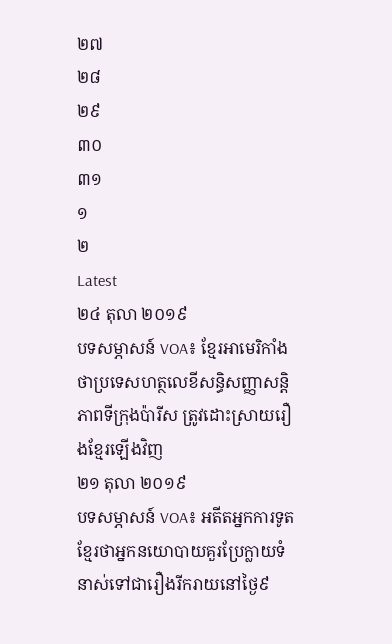២៧
២៨
២៩
៣០
៣១
១
២
Latest
២៤ តុលា ២០១៩
បទសម្ភាសន៍ VOA៖ ខ្មែរអាមេរិកាំងថាប្រទេសហត្ថលេខីសន្ធិសញ្ញាសន្តិភាពទីក្រុងប៉ារីស ត្រូវដោះស្រាយរឿងខ្មែរឡើងវិញ
២១ តុលា ២០១៩
បទសម្ភាសន៍ VOA៖ អតីតអ្នកការទូតខ្មែរថាអ្នកនយោបាយគួរប្រែក្លាយទំនាស់ទៅជារឿងរីករាយនៅថ្ងៃ៩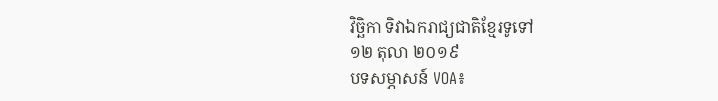វិច្ឆិកា ទិវាឯករាជ្យជាតិខ្មែរទូទៅ
១២ តុលា ២០១៩
បទសម្ភាសន៍ VOA៖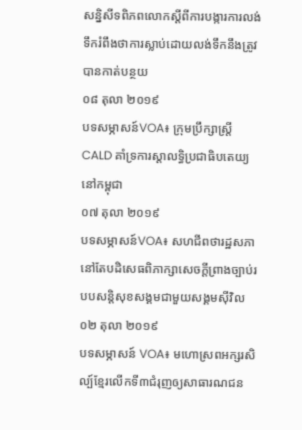សន្និសីទពិភពលោកស្ដីពីការបង្ការការលង់ទឹករំពឹងថាការស្លាប់ដោយលង់ទឹកនឹងត្រូវបានកាត់បន្ថយ
០៨ តុលា ២០១៩
បទសម្ភាសន៍VOA៖ ក្រុមប្រឹក្សាស្តី្រCALD គាំទ្រការស្តាលទ្ធិប្រជាធិបតេយ្យនៅកម្ពុជា
០៧ តុលា ២០១៩
បទសម្ភាសន៍VOA៖ សហជីពថារដ្ឋសភានៅតែបដិសេធពិភាក្សាសេចក្ដីព្រាងច្បាប់របបសន្តិសុខសង្គមជាមួយសង្គមស៊ីវិល
០២ តុលា ២០១៩
បទសម្ភាសន៍ VOA៖ មហោស្រពអក្សរសិល្ប៍ខ្មែរលើកទី៣ជំរុញឲ្យសាធារណជន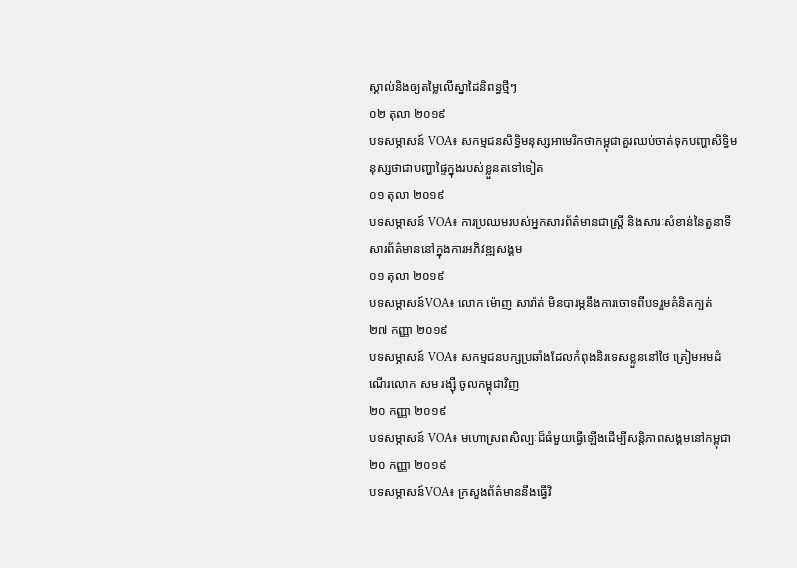ស្គាល់និងឲ្យតម្លៃលើស្នាដៃនិពន្ធថ្មីៗ
០២ តុលា ២០១៩
បទសម្ភាសន៍ VOA៖ សកម្មជនសិទ្ធិមនុស្សអាមេរិកថាកម្ពុជាគួរឈប់ចាត់ទុកបញ្ហាសិទ្ធិមនុស្សថាជាបញ្ហាផ្ទៃក្នុងរបស់ខ្លួនតទៅទៀត
០១ តុលា ២០១៩
បទសម្ភាសន៍ VOA៖ ការប្រឈមរបស់អ្នកសារព័ត៌មានជាស្រ្តី និងសារៈសំខាន់នៃតួនាទីសារព័ត៌មាននៅក្នុងការអភិវឌ្ឍសង្គម
០១ តុលា ២០១៩
បទសម្ភាសន៍VOA៖ លោក ម៉ោញ សារ៉ាត់ មិនបារម្ភនឹងការចោទពីបទរួមគំនិតក្បត់
២៧ កញ្ញា ២០១៩
បទសម្ភាសន៍ VOA៖ សកម្មជនបក្សប្រឆាំងដែលកំពុងនិរទេសខ្លួននៅថៃ ត្រៀមអមដំណើរលោក សម រង្ស៊ី ចូលកម្ពុជាវិញ
២០ កញ្ញា ២០១៩
បទសម្ភាសន៍ VOA៖ មហោស្រពសិល្បៈដ៏ធំមួយធ្វើឡើងដើម្បីសន្តិភាពសង្គមនៅកម្ពុជា
២០ កញ្ញា ២០១៩
បទសម្ភាសន៍VOA៖ ក្រសួងព័ត៌មាននឹងធ្វើវិ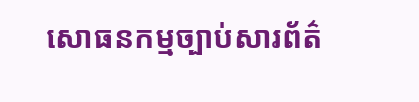សោធនកម្មច្បាប់សារព័ត៌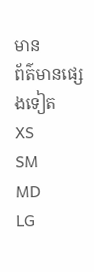មាន
ព័ត៌មានផ្សេងទៀត
XS
SM
MD
LG